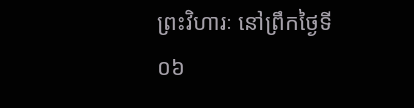ព្រះវិហារៈ នៅព្រឹកថ្ងៃទី០៦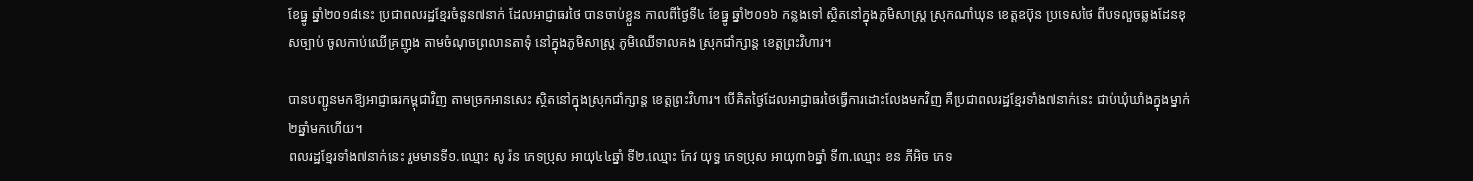ខែធ្នូ ឆ្នាំ២០១៨នេះ ប្រជាពលរដ្ឋខ្មែរចំនួន៧នាក់ ដែលអាជ្ញាធរថៃ បានចាប់ខ្លួន កាលពីថ្ងៃទី៤ ខែធ្នូ ឆ្នាំ២០១៦ កន្លងទៅ ស្ថិតនៅក្នុងភូមិសាស្ត្រ ស្រុកណាំឃុន ខេត្តឧប៊ុន ប្រទេសថៃ ពីបទលួចឆ្លងដែនខុសច្បាប់ ចូលកាប់ឈើគ្រញូង តាមចំណុចព្រលានតាទុំ នៅក្នុងភូមិសាស្ត្រ ភូមិឈើទាលគង ស្រុកជាំក្សាន្ត ខេត្តព្រះវិហារ។

បានបញ្ជូនមកឱ្យអាជ្ញាធរកម្ពុជាវិញ តាមច្រកអានសេះ ស្ថិតនៅក្នុងស្រុកជាំក្សាន្ត ខេត្តព្រះវិហារ។ បើគិតថ្ងៃដែលអាជ្ញាធរថៃធ្វើការដោះលែងមកវិញ គឺប្រជាពលរដ្ឋខ្មែរទាំង៧នាក់នេះ ជាប់ឃុំឃាំងក្នុងម្នាក់២ឆ្នាំមកហើយ។
ពលរដ្ឋខ្មែរទាំង៧នាក់នេះ រួមមានទី១.ឈ្មោះ សូ រ៉ន ភេទប្រុស អាយុ៤៤ឆ្នាំ ទី២.ឈ្មោះ កែវ យុទ្ធ ភេទប្រុស អាយុ៣៦ឆ្នាំ ទី៣.ឈ្មោះ ខន ភីអិច ភេទ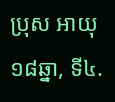ប្រុស អាយុ១៨ឆ្នា, ទី៤.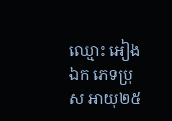ឈ្មោះ អៀង ឯក ភេទប្រុស អាយុ២៥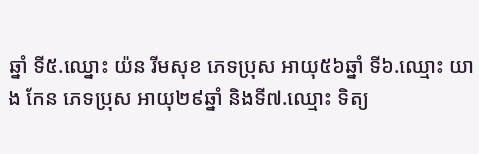ឆ្នាំ ទី៥.ឈ្នោះ យ៉ន រីមសុខ ភេទប្រុស អាយុ៥៦ឆ្នាំ ទី៦.ឈ្មោះ យាង កែន ភេទប្រុស អាយុ២៩ឆ្នាំ និងទី៧.ឈ្មោះ ទិត្យ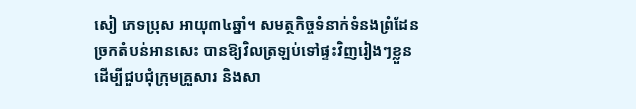សៀ ភេទប្រុស អាយុ៣៤ឆ្នាំ។ សមត្ថកិច្ចទំនាក់ទំនងព្រំដែន ច្រកតំបន់អានសេះ បានឱ្យវិលត្រឡប់ទៅផ្ទះវិញរៀងៗខ្លួន ដើម្បីជួបជុំក្រុមគ្រួសារ និងសា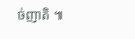ច់ញាតិ ៕